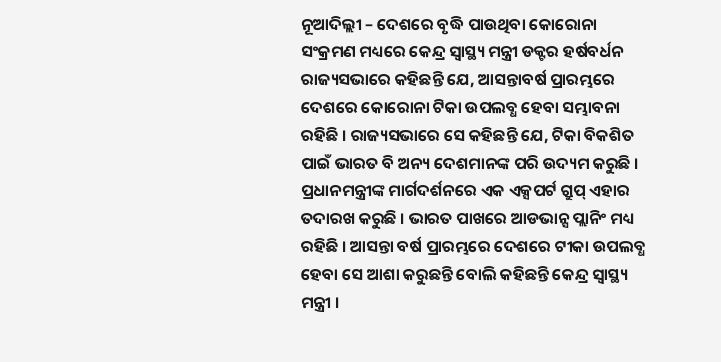ନୂଆଦିଲ୍ଲୀ – ଦେଶରେ ବୃଦ୍ଧି ପାଉଥିବା କୋରୋନା ସଂକ୍ରମଣ ମଧ୍ୟରେ କେନ୍ଦ୍ର ସ୍ୱାସ୍ଥ୍ୟ ମନ୍ତ୍ରୀ ଡକ୍ଟର ହର୍ଷବର୍ଧନ ରାଜ୍ୟସଭାରେ କହିଛନ୍ତି ଯେ, ଆସନ୍ତାବର୍ଷ ପ୍ରାରମ୍ଭରେ ଦେଶରେ କୋରୋନା ଟିକା ଉପଲବ୍ଧ ହେବା ସମ୍ଭାବନା ରହିଛି । ରାଜ୍ୟସଭାରେ ସେ କହିଛନ୍ତି ଯେ, ଟିକା ବିକଶିତ ପାଇଁ ଭାରତ ବି ଅନ୍ୟ ଦେଶମାନଙ୍କ ପରି ଉଦ୍ୟମ କରୁଛି । ପ୍ରଧାନମନ୍ତ୍ରୀଙ୍କ ମାର୍ଗଦର୍ଶନରେ ଏକ ଏକ୍ସପର୍ଟ ଗ୍ରୁପ୍ ଏହାର ତଦାରଖ କରୁଛି । ଭାରତ ପାଖରେ ଆଡଭାନ୍ସ ପ୍ଲାନିଂ ମଧ୍ୟ ରହିଛି । ଆସନ୍ତା ବର୍ଷ ପ୍ରାରମ୍ଭରେ ଦେଶରେ ଟୀକା ଉପଲବ୍ଧ ହେବା ସେ ଆଶା କରୁଛନ୍ତି ବୋଲି କହିଛନ୍ତି କେନ୍ଦ୍ର ସ୍ୱାସ୍ଥ୍ୟ ମନ୍ତ୍ରୀ ।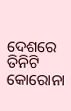ଦେଶରେ ତିନିଟି କୋରୋନା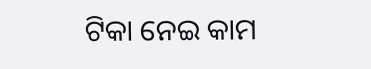ଟିକା ନେଇ କାମ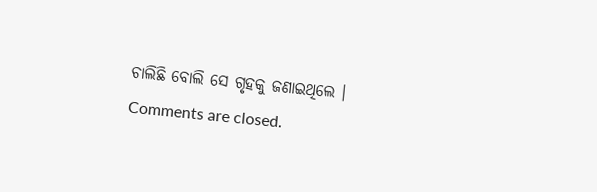ଚାଲିଛି ବୋଲି ସେ ଗୃହକୁ ଜଣାଇଥିଲେ ।
Comments are closed.